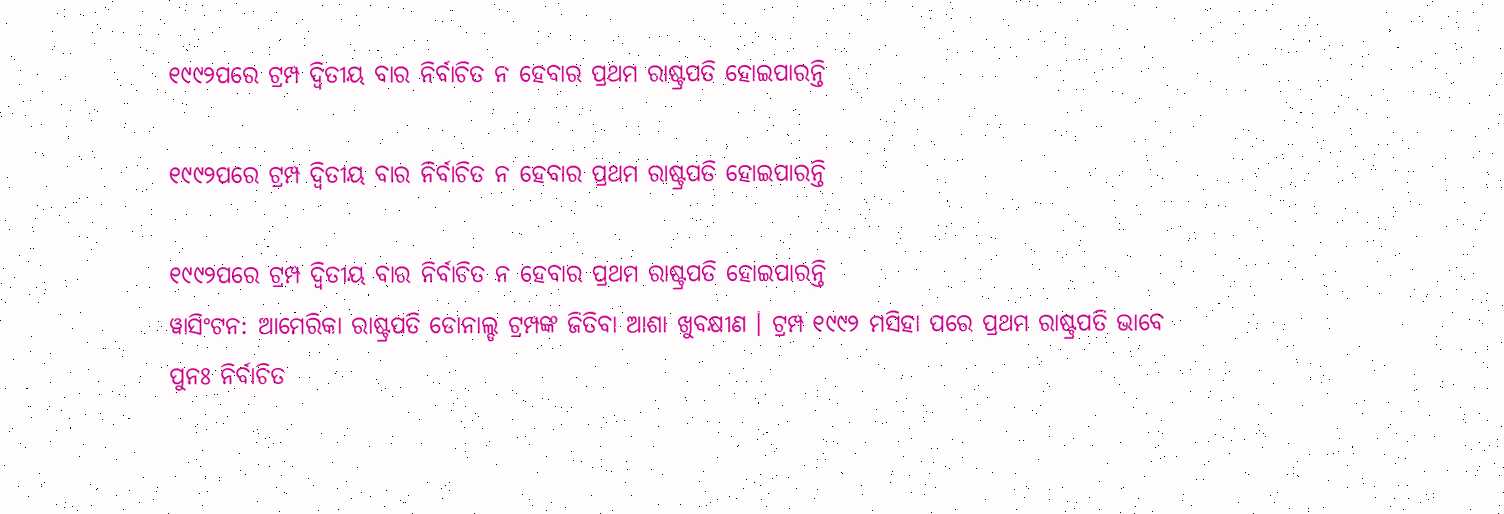୧୯୯୨ପରେ ଟ୍ରମ୍ପ ଦ୍ୱିତୀୟ ବାର ନିର୍ବାଚିତ ନ ହେବାର ପ୍ରଥମ ରାଷ୍ଟ୍ରପତି ହୋଇପାରନ୍ତି

୧୯୯୨ପରେ ଟ୍ରମ୍ପ ଦ୍ୱିତୀୟ ବାର ନିର୍ବାଚିତ ନ ହେବାର ପ୍ରଥମ ରାଷ୍ଟ୍ରପତି ହୋଇପାରନ୍ତି

୧୯୯୨ପରେ ଟ୍ରମ୍ପ ଦ୍ୱିତୀୟ ବାର ନିର୍ବାଚିତ ନ ହେବାର ପ୍ରଥମ ରାଷ୍ଟ୍ରପତି ହୋଇପାରନ୍ତି
ୱାସିଂଟନ: ଆମେରିକା ରାଷ୍ଟ୍ରପତି ଡୋନାଲ୍ଡ ଟ୍ରମ୍ପଙ୍କ ଜିତିବା ଆଶା ଖୁବକ୍ଷୀଣ । ଟ୍ରମ୍ପ ୧୯୯୨ ମସିହା ପରେ ପ୍ରଥମ ରାଷ୍ଟ୍ରପତି ଭାବେ ପୁନଃ ନିର୍ବାଚିତ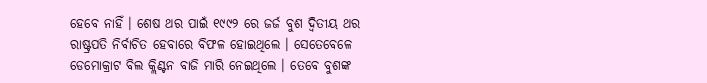ହେବେ ନାହିଁ । ଶେଷ ଥର ପାଇଁ ୧୯୯୨ ରେ ଜର୍ଜ ବୁଶ ଦ୍ୱିତୀୟ ଥର ରାଷ୍ଟ୍ରପତି ନିର୍ବାଚିତ ହେବାରେ ବିଫଳ ହୋଇଥିଲେ । ସେତେବେଳେ ଡେମୋକ୍ରାଟ ବିଲ କ୍ଲିଣ୍ଟନ ବାଜି ମାରି ନେଇଥିଲେ । ତେବେ ବୁଶଙ୍କ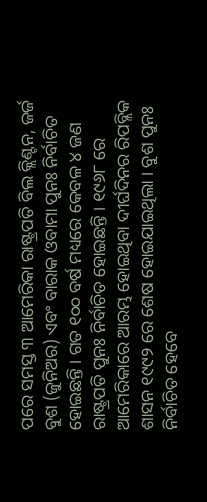ପରେ ସମସ୍ତ ୩ ଆମେରିକା ରାଷ୍ଟ୍ରପତି ବିଲ କ୍ଲିଣ୍ଟନ, ଜର୍ଜ ବୁଶ (ଜୁନିଅର) ଏବଂ ବାରାକ ଓବାମା ପୁନଃ ନିର୍ବାଚିତ ହୋଇଛନ୍ତି । ଗତ ୧୦୦ ବର୍ଷ ମଧ୍ୟରେ କେବଳ ୪ ଜଣ ରାଷ୍ଟ୍ରପତି ପୁନଃ ନିର୍ବାଚିତ ହୋଇଛନ୍ତି । ୧୯୬୮ ରେ ଆମେରିକାରେ ଆରମ୍ଭ ହୋଇଥିବା ଦୀର୍ଘଦିନର ରିପବ୍ଲିକ ଶାସନ ୧୯୯୨ ରେ ଶେଷ ହୋଇଯାଇଥିଲା । ବୁଶ ପୁନଃ ନିର୍ବାଚିତ ହେବେ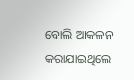ବୋଲି ଆକଳନ କରାଯାଇଥିଲେ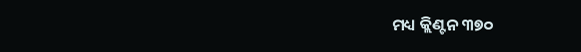ମଧ୍ୟ କ୍ଲିଣ୍ଟନ ୩୭୦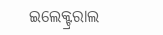ଇଲେକ୍ଟ୍ରରାଲ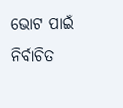ଭୋଟ ପାଇଁ ନିର୍ବାଚିତ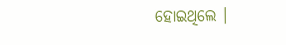ହୋଇଥିଲେ ।